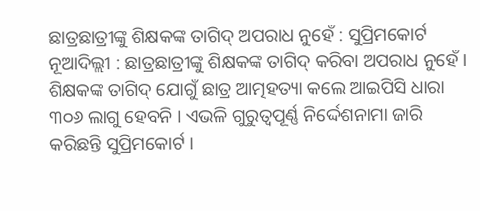ଛାତ୍ରଛାତ୍ରୀଙ୍କୁ ଶିକ୍ଷକଙ୍କ ତାଗିଦ୍ ଅପରାଧ ନୁହେଁ : ସୁପ୍ରିମକୋର୍ଟ
ନୂଆଦିଲ୍ଲୀ : ଛାତ୍ରଛାତ୍ରୀଙ୍କୁ ଶିକ୍ଷକଙ୍କ ତାଗିଦ୍ କରିବା ଅପରାଧ ନୁହେଁ । ଶିକ୍ଷକଙ୍କ ତାଗିଦ୍ ଯୋଗୁଁ ଛାତ୍ର ଆତ୍ମହତ୍ୟା କଲେ ଆଇପିସି ଧାରା ୩୦୬ ଲାଗୁ ହେବନି । ଏଭଳି ଗୁରୁତ୍ୱପୂର୍ଣ୍ଣ ନିର୍ଦ୍ଦେଶନାମା ଜାରି କରିଛନ୍ତି ସୁପ୍ରିମକୋର୍ଟ ।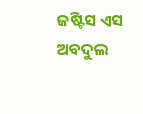ଜଷ୍ଟିସ ଏସ ଅବଦୁଲ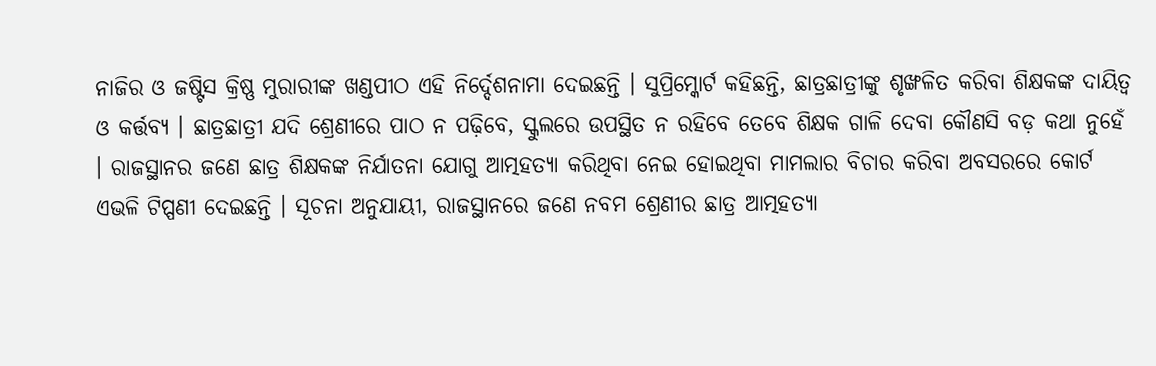ନାଜିର ଓ ଜଷ୍ଟିସ କ୍ରିଷ୍ଣ ମୁରାରୀଙ୍କ ଖଣ୍ଡପୀଠ ଏହି ନିର୍ଦ୍ଦେଶନାମା ଦେଇଛନ୍ତି । ସୁପ୍ରିମ୍କୋର୍ଟ କହିଛନ୍ତି, ଛାତ୍ରଛାତ୍ରୀଙ୍କୁ ଶୃଙ୍ଖଳିତ କରିବା ଶିକ୍ଷକଙ୍କ ଦାୟିତ୍ୱ ଓ କର୍ତ୍ତବ୍ୟ । ଛାତ୍ରଛାତ୍ରୀ ଯଦି ଶ୍ରେଣୀରେ ପାଠ ନ ପଢ଼ିବେ, ସ୍କୁଲରେ ଉପସ୍ଥିତ ନ ରହିବେ ତେବେ ଶିକ୍ଷକ ଗାଳି ଦେବା କୌଣସି ବଡ଼ କଥା ନୁହେଁ । ରାଜସ୍ଥାନର ଜଣେ ଛାତ୍ର ଶିକ୍ଷକଙ୍କ ନିର୍ଯାତନା ଯୋଗୁ ଆତ୍ମହତ୍ୟା କରିଥିବା ନେଇ ହୋଇଥିବା ମାମଲାର ବିଚାର କରିବା ଅବସରରେ କୋର୍ଟ ଏଭଳି ଟିପ୍ପଣୀ ଦେଇଛନ୍ତି । ସୂଚନା ଅନୁଯାୟୀ, ରାଜସ୍ଥାନରେ ଜଣେ ନବମ ଶ୍ରେଣୀର ଛାତ୍ର ଆତ୍ମହତ୍ୟା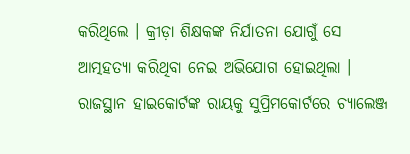କରିଥିଲେ । କ୍ରୀଡ଼ା ଶିକ୍ଷକଙ୍କ ନିର୍ଯାତନା ଯୋଗୁଁ ସେ ଆତ୍ମହତ୍ୟା କରିଥିବା ନେଇ ଅଭିଯୋଗ ହୋଇଥିଲା । ରାଜସ୍ଥାନ ହାଇକୋର୍ଟଙ୍କ ରାୟକୁ ସୁପ୍ରିମକୋର୍ଟରେ ଚ୍ୟାଲେଞ୍ଜ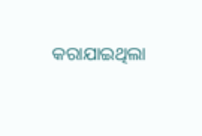କରାଯାଇଥିଲା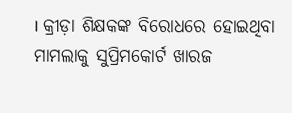। କ୍ରୀଡ଼ା ଶିକ୍ଷକଙ୍କ ବିରୋଧରେ ହୋଇଥିବା ମାମଲାକୁ ସୁପ୍ରିମକୋର୍ଟ ଖାରଜ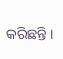କରିଛନ୍ତି ।